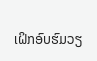ເຝິກອົບຮົມວຽ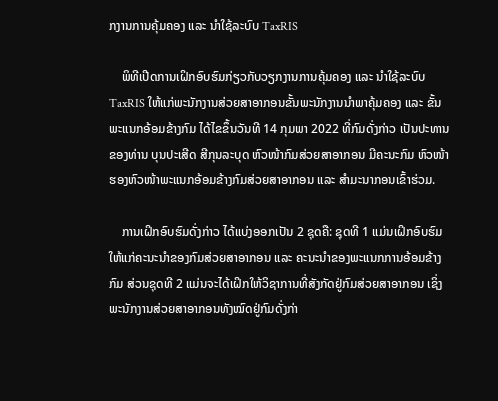ກງານການຄຸ້ມຄອງ ແລະ ນໍາໃຊ້ລະບົບ TaxRIS

    ພິທີເປີດການເຝິກອົບຮົມກ່ຽວກັບວຽກງານການຄຸ້ມຄອງ ແລະ ນໍາໃຊ້ລະບົບ TaxRIS ໃຫ້ແກ່ພະນັກງານສ່ວຍສາອາກອນຂັ້ນພະນັກງານນໍາພາຄຸ້ມຄອງ ແລະ ຂັ້ນພະແນກອ້ອມຂ້າງກົມ ໄດ້ໄຂຂຶ້ນວັນທີ 14 ກຸມພາ 2022 ທີ່ກົມດັ່ງກ່າວ ເປັນປະທານຂອງທ່ານ ບຸນປະເສີດ ສີກຸນລະບຸດ ຫົວໜ້າກົມສ່ວຍສາອາກອນ ມີຄະນະກົມ ຫົວໜ້າ ຮອງຫົວໜ້າພະແນກອ້ອມຂ້າງກົມສ່ວຍສາອາກອນ ແລະ ສໍາມະນາກອນເຂົ້າຮ່ວມ.

    ການເຝິກອົບຮົມດັ່ງກ່າວ ໄດ້ແບ່ງອອກເປັນ 2 ຊຸດຄື: ຊຸດທີ 1 ແມ່ນເຝິກອົບຮົມໃຫ້ແກ່ຄະນະນຳຂອງກົມສ່ວຍສາອາກອນ ແລະ ຄະນະນຳຂອງພະແນກການອ້ອມຂ້າງກົມ ສ່ວນຊຸດທີ 2 ແມ່ນຈະໄດ້ເຝິກໃຫ້ວິຊາການທີ່ສັງກັດຢູ່ກົມສ່ວຍສາອາກອນ ເຊິ່ງພະນັກງານສ່ວຍສາອາກອນທັງໝົດຢູ່ກົມດັ່ງກ່າ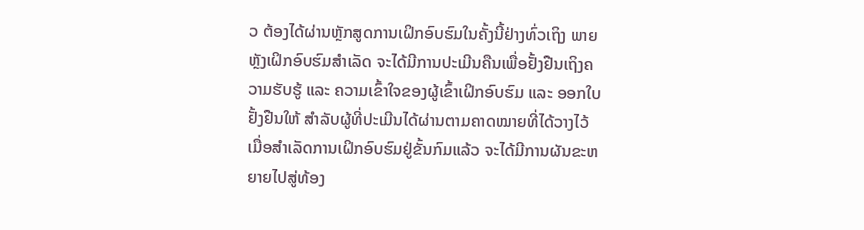ວ ຕ້ອງໄດ້ຜ່ານຫຼັກສູດການເຝິກອົບຮົມໃນຄັ້ງນີ້ຢ່າງທົ່ວເຖິງ ພາຍຫຼັງເຝິກອົບຮົມສຳເລັດ ຈະໄດ້ມີການປະເມີນຄືນເພື່ອຢັ້ງຢືນເຖິງຄວາມຮັບຮູ້ ແລະ ຄວາມເຂົ້າໃຈຂອງຜູ້ເຂົ້າເຝິກອົບຮົມ ແລະ ອອກໃບຢັ້ງຢືນໃຫ້ ສໍາລັບຜູ້ທີ່ປະເມີນໄດ້ຜ່ານຕາມຄາດໝາຍທີ່ໄດ້ວາງໄວ້ ເມື່ອສຳເລັດການເຝິກອົບຮົມຢູ່ຂັ້ນກົມແລ້ວ ຈະໄດ້ມີການຜັນຂະຫຍາຍໄປສູ່ທ້ອງ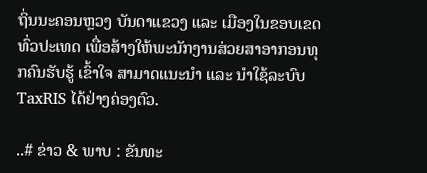ຖິ່ນນະຄອນຫຼວງ ບັນດາແຂວງ ແລະ ເມືອງໃນຂອບເຂດທົ່ວປະເທດ ເພື່ອສ້າງໃຫ້ພະນັກງານສ່ວຍສາອາກອນທຸກຄົນຮັບຮູ້ ເຂົ້າໃຈ ສາມາດແນະນຳ ແລະ ນຳໃຊ້ລະບົບ TaxRIS ໄດ້ຢ່າງຄ່ອງຕົວ.

..# ຂ່າວ & ພາບ : ຂັນທະ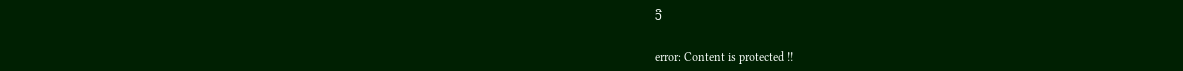ວີ

error: Content is protected !!